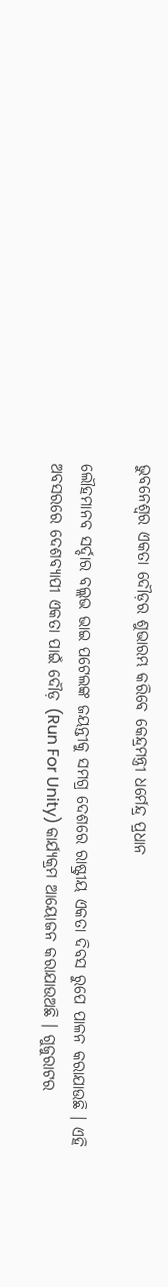ଭୁବନେଶ୍ୱର ଏକତା ଦୌଡ଼ର ଶୁଭାରମ୍ଭ କରିବେ କେନ୍ଦ୍ରମନ୍ତ୍ରୀ ଧର୍ମେନ୍ଦ୍ର ପ୍ରଧାନ

ଲୌହମାନବ ସର୍ଦ୍ଦାର ବଲ୍ଲଭ ଭାଇ ପଟେଲଙ୍କ ଜୟନ୍ତୀକୁ ସମଗ୍ର ଦେଶରେ ରାଷ୍ଟ୍ରୀୟ ଏକତା ଦିବସ ରୁପେ ପାଳନ କରାଯାଉଛି । ଏହି ଅବସରରେ ଦେଶବ୍ୟାପୀ ଏକତା ପାଇଁ ଦୌଡ଼ (Run For Unity) କାର୍ଯ୍ୟକ୍ରମ ଆୟୋଜନ କରାଯାଉଅଛି । ଗୁଜୁରାଟର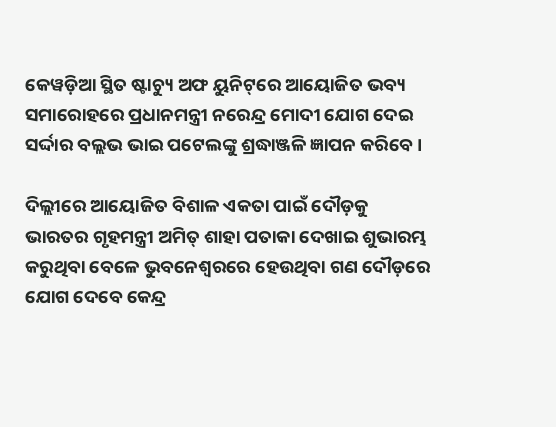କେୱଡ଼ିଆ ସ୍ଥିତ ଷ୍ଟାଚ୍ୟୁ ଅଫ ୟୁନିଟ୍‌ରେ ଆୟୋଜିତ ଭବ୍ୟ ସମାରୋହରେ ପ୍ରଧାନମନ୍ତ୍ରୀ ନରେନ୍ଦ୍ର ମୋଦୀ ଯୋଗ ଦେଇ ସର୍ଦ୍ଦାର ବଲ୍ଲଭ ଭାଇ ପଟେଲଙ୍କୁ ଶ୍ରଦ୍ଧାଞ୍ଜଳି ଜ୍ଞାପନ କରିବେ ।

ଦିଲ୍ଲୀରେ ଆୟୋଜିତ ବିଶାଳ ଏକତା ପାଇଁ ଦୌଡ଼କୁ ଭାରତର ଗୃହମନ୍ତ୍ରୀ ଅମିତ୍ ଶାହା ପତାକା ଦେଖାଇ ଶୁଭାରମ୍ଭ କରୁଥିବା ବେଳେ ଭୁବନେଶ୍ୱରରେ ହେଉଥିବା ଗଣ ଦୌଡ଼ରେ ଯୋଗ ଦେବେ କେନ୍ଦ୍ର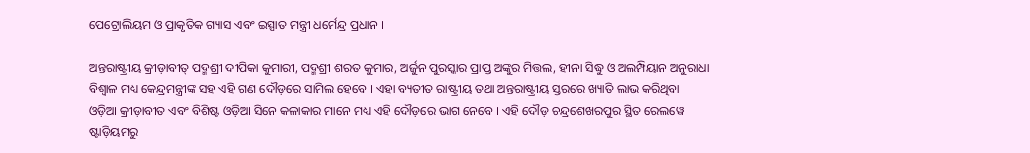ପେଟ୍ରୋଲିୟମ ଓ ପ୍ରାକୃତିକ ଗ୍ୟାସ ଏବଂ ଇସ୍ପାତ ମନ୍ତ୍ରୀ ଧର୍ମେନ୍ଦ୍ର ପ୍ରଧାନ ।

ଅନ୍ତରାଷ୍ଟ୍ରୀୟ କ୍ରୀଡ଼ାବୀତ୍ ପଦ୍ମଶ୍ରୀ ଦୀପିକା କୁମାରୀ, ପଦ୍ମଶ୍ରୀ ଶରତ କୁମାର, ଅର୍ଜୁନ ପୁରସ୍କାର ପ୍ରାପ୍ତ ଅଙ୍କୁର ମିତ୍ତଲ, ହୀନା ସିଦ୍ଧୁ ଓ ଅଲମ୍ପିୟାନ ଅନୁରାଧା ବିଶ୍ୱାଳ ମଧ୍ୟ କେନ୍ଦ୍ରମନ୍ତ୍ରୀଙ୍କ ସହ ଏହି ଗଣ ଦୌଡ଼ରେ ସାମିଲ ହେବେ । ଏହା ବ୍ୟତୀତ ରାଷ୍ଟ୍ରୀୟ ତଥା ଅନ୍ତରାଷ୍ଟ୍ରୀୟ ସ୍ତରରେ ଖ୍ୟାତି ଲାଭ କରିଥିବା ଓଡ଼ିଆ କ୍ରୀଡ଼ାବୀତ ଏବଂ ବିଶିଷ୍ଟ ଓଡ଼ିଆ ସିନେ କଳାକାର ମାନେ ମଧ୍ୟ ଏହି ଦୌଡ଼ରେ ଭାଗ ନେବେ । ଏହି ଦୌଡ଼ ଚନ୍ଦ୍ରଶେଖରପୁର ସ୍ଥିତ ରେଲୱେ ଷ୍ଟାଡ଼ିୟମରୁ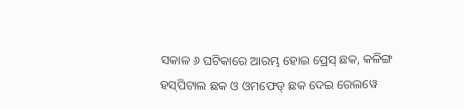ସକାଳ ୬ ଘଟିକାରେ ଆରମ୍ଭ ହୋଇ ପ୍ରେସ୍ ଛକ, କଳିଙ୍ଗ ହସ୍‌ପିଟାଲ ଛକ ଓ ଓମଫେଡ୍ ଛକ ଦେଇ ରେଲୱେ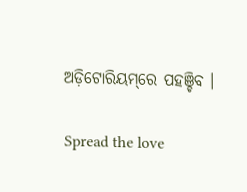ଅଡ଼ିଟୋରିୟମ୍‌ରେ ପହଞ୍ଚିବ ।

Spread the love